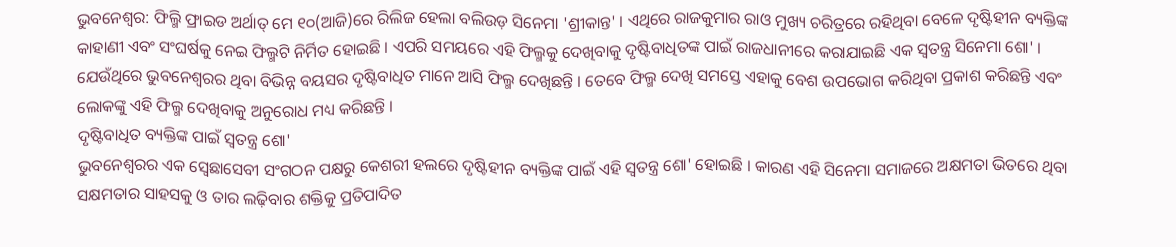ଭୁବନେଶ୍ୱର: ଫିଲ୍ମି ଫ୍ରାଇଡ ଅର୍ଥାତ୍ ମେ ୧୦(ଆଜି)ରେ ରିଲିଜ ହେଲା ବଲିଉଡ଼ ସିନେମା 'ଶ୍ରୀକାନ୍ତ' । ଏଥିରେ ରାଜକୁମାର ରାଓ ମୁଖ୍ୟ ଚରିତ୍ରରେ ରହିଥିବା ବେଳେ ଦୃଷ୍ଟିହୀନ ବ୍ୟକ୍ତିଙ୍କ କାହାଣୀ ଏବଂ ସଂଘର୍ଷକୁ ନେଇ ଫିଲ୍ମଟି ନିର୍ମିତ ହୋଇଛି । ଏପରି ସମୟରେ ଏହି ଫିଲ୍ମକୁ ଦେଖିବାକୁ ଦୃଷ୍ଟିବାଧିତଙ୍କ ପାଇଁ ରାଜଧାନୀରେ କରାଯାଇଛି ଏକ ସ୍ୱତନ୍ତ୍ର ସିନେମା ଶୋ' । ଯେଉଁଥିରେ ଭୁବନେଶ୍ୱରର ଥିବା ବିଭିନ୍ନ ବୟସର ଦୃଷ୍ଟିବାଧିତ ମାନେ ଆସି ଫିଲ୍ମ ଦେଖିଛନ୍ତି । ତେବେ ଫିଲ୍ମ ଦେଖି ସମସ୍ତେ ଏହାକୁ ବେଶ ଉପଭୋଗ କରିଥିବା ପ୍ରକାଶ କରିଛନ୍ତି ଏବଂ ଲୋକଙ୍କୁ ଏହି ଫିଲ୍ମ ଦେଖିବାକୁ ଅନୁରୋଧ ମଧ୍ୟ କରିଛନ୍ତି ।
ଦୃଷ୍ଟିବାଧିତ ବ୍ୟକ୍ତିଙ୍କ ପାଇଁ ସ୍ୱତନ୍ତ୍ର ଶୋ'
ଭୁବନେଶ୍ୱରର ଏକ ସ୍ବେଛାସେବୀ ସଂଗଠନ ପକ୍ଷରୁ କେଶରୀ ହଲରେ ଦୃଷ୍ଟିହୀନ ବ୍ୟକ୍ତିଙ୍କ ପାଇଁ ଏହି ସ୍ୱତନ୍ତ୍ର ଶୋ' ହୋଇଛି । କାରଣ ଏହି ସିନେମା ସମାଜରେ ଅକ୍ଷମତା ଭିତରେ ଥିବା ସକ୍ଷମତାର ସାହସକୁ ଓ ତାର ଲଢ଼ିବାର ଶକ୍ତିକୁ ପ୍ରତିପାଦିତ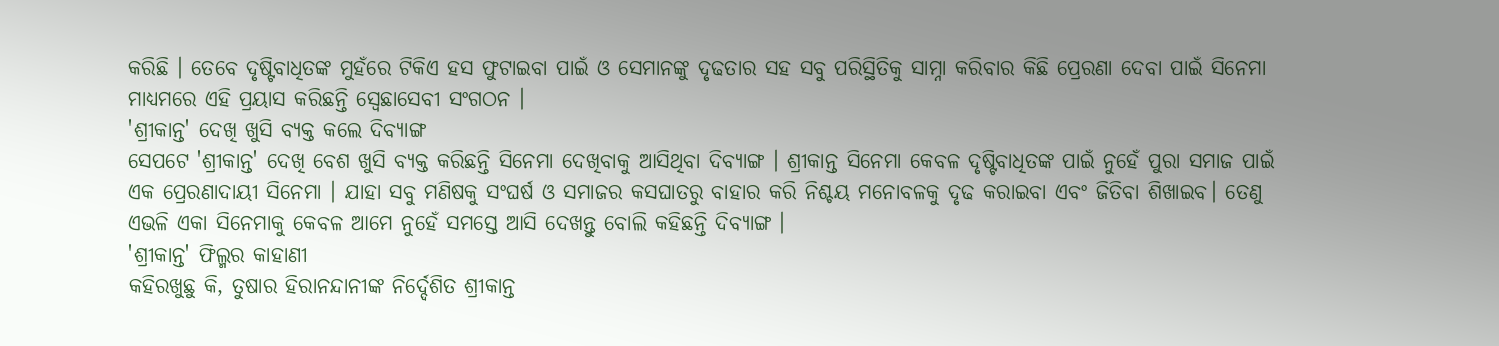କରିଛି । ତେବେ ଦୃଷ୍ଟିବାଧିତଙ୍କ ମୁହଁରେ ଟିକିଏ ହସ ଫୁଟାଇବା ପାଇଁ ଓ ସେମାନଙ୍କୁ ଦୃଢତାର ସହ ସବୁ ପରିସ୍ଥିତିକୁ ସାମ୍ନା କରିବାର କିଛି ପ୍ରେରଣା ଦେବା ପାଇଁ ସିନେମା ମାଧ୍ୟମରେ ଏହି ପ୍ରୟାସ କରିଛନ୍ତି ସ୍ବେଛାସେବୀ ସଂଗଠନ ।
'ଶ୍ରୀକାନ୍ତ' ଦେଖି ଖୁସି ବ୍ୟକ୍ତ କଲେ ଦିବ୍ୟାଙ୍ଗ
ସେପଟେ 'ଶ୍ରୀକାନ୍ତ' ଦେଖି ବେଶ ଖୁସି ବ୍ୟକ୍ତ କରିଛନ୍ତି ସିନେମା ଦେଖିବାକୁ ଆସିଥିବା ଦିବ୍ୟାଙ୍ଗ । ଶ୍ରୀକାନ୍ତ ସିନେମା କେବଳ ଦୃଷ୍ଟିବାଧିତଙ୍କ ପାଇଁ ନୁହେଁ ପୁରା ସମାଜ ପାଇଁ ଏକ ପ୍ରେରଣାଦାୟୀ ସିନେମା । ଯାହା ସବୁ ମଣିଷକୁ ସଂଘର୍ଷ ଓ ସମାଜର କସଘାତରୁ ବାହାର କରି ନିଶ୍ଚୟ ମନୋବଳକୁ ଦୃଢ କରାଇବା ଏବଂ ଜିତିବା ଶିଖାଇବ। ତେଣୁ ଏଭଳି ଏକା ସିନେମାକୁ କେବଳ ଆମେ ନୁହେଁ ସମସ୍ତେ ଆସି ଦେଖନ୍ତୁ ବୋଲି କହିଛନ୍ତି ଦିବ୍ୟାଙ୍ଗ ।
'ଶ୍ରୀକାନ୍ତ' ଫିଲ୍ମର କାହାଣୀ
କହିରଖୁଛୁ କି, ତୁଷାର ହିରାନନ୍ଦାନୀଙ୍କ ନିର୍ଦ୍ଦେଶିତ ଶ୍ରୀକାନ୍ତ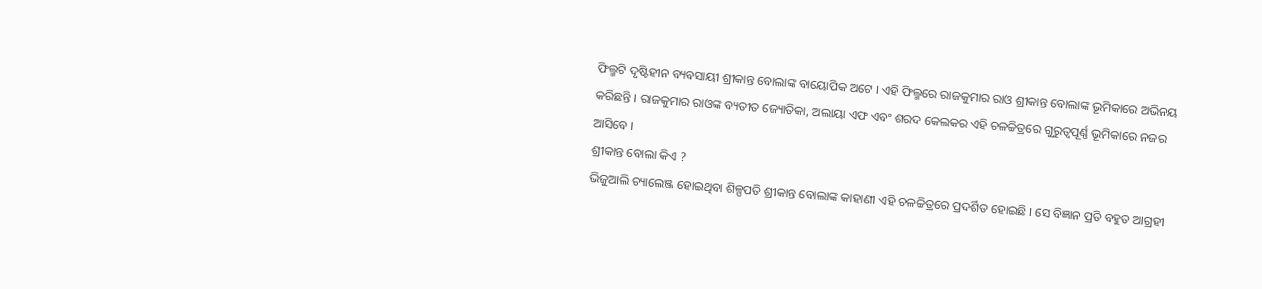ଫିଲ୍ମଟି ଦୃଷ୍ଟିହୀନ ବ୍ୟବସାୟୀ ଶ୍ରୀକାନ୍ତ ବୋଲାଙ୍କ ବାୟୋପିକ ଅଟେ । ଏହି ଫିଲ୍ମରେ ରାଜକୁମାର ରାଓ ଶ୍ରୀକାନ୍ତ ବୋଲାଙ୍କ ଭୂମିକାରେ ଅଭିନୟ କରିଛନ୍ତି । ରାଜକୁମାର ରାଓଙ୍କ ବ୍ୟତୀତ ଜ୍ୟୋତିକା, ଅଲାୟା ଏଫ ଏବଂ ଶରଦ କେଲକର ଏହି ଚଳଚ୍ଚିତ୍ରରେ ଗୁରୁତ୍ୱପୂର୍ଣ୍ଣ ଭୂମିକାରେ ନଜର ଆସିବେ ।
ଶ୍ରୀକାନ୍ତ ବୋଲା କିଏ ?
ଭିଜୁଆଲି ଚ୍ୟାଲେଞ୍ଜ ହୋଇଥିବା ଶିଳ୍ପପତି ଶ୍ରୀକାନ୍ତ ବୋଲାଙ୍କ କାହାଣୀ ଏହି ଚଳଚ୍ଚିତ୍ରରେ ପ୍ରଦର୍ଶିତ ହୋଇଛି । ସେ ବିଜ୍ଞାନ ପ୍ରତି ବହୁତ ଆଗ୍ରହୀ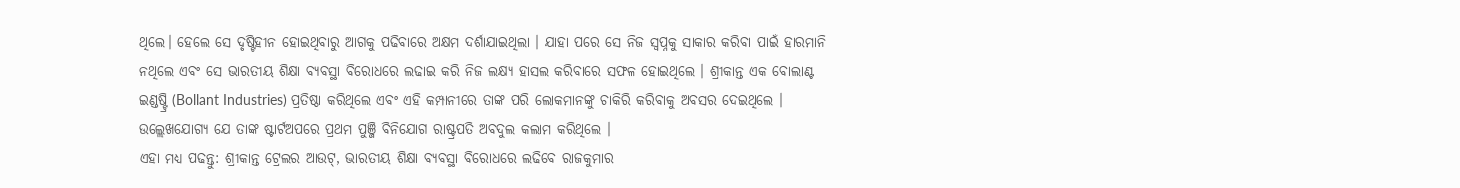ଥିଲେ। ହେଲେ ସେ ଦୃଷ୍ଟିହୀନ ହୋଇଥିବାରୁ ଆଗକୁ ପଢିବାରେ ଅକ୍ଷମ ଦର୍ଶାଯାଇଥିଲା । ଯାହା ପରେ ସେ ନିଜ ସ୍ୱପ୍ନକୁ ସାକାର କରିବା ପାଇଁ ହାରମାନି ନଥିଲେ ଏବଂ ସେ ଭାରତୀୟ ଶିକ୍ଷା ବ୍ୟବସ୍ଥା ବିରୋଧରେ ଲଢାଇ କରି ନିଜ ଲକ୍ଷ୍ୟ ହାସଲ କରିବାରେ ସଫଳ ହୋଇଥିଲେ । ଶ୍ରୀକାନ୍ତ ଏକ ବୋଲାଣ୍ଟ ଇଣ୍ଡଷ୍ଟ୍ରି (Bollant Industries) ପ୍ରତିଷ୍ଠା କରିଥିଲେ ଏବଂ ଏହି କମ୍ପାନୀରେ ତାଙ୍କ ପରି ଲୋକମାନଙ୍କୁ ଚାକିରି କରିବାକୁ ଅବସର ଦେଇଥିଲେ । ଉଲ୍ଲେଖଯୋଗ୍ୟ ଯେ ତାଙ୍କ ଷ୍ଟାର୍ଟଅପରେ ପ୍ରଥମ ପୁଞ୍ଜି ବିନିଯୋଗ ରାଷ୍ଟ୍ରପତି ଅବଦୁଲ କଲାମ କରିଥିଲେ ।
ଏହା ମଧ୍ୟ ପଢନ୍ତୁ: ଶ୍ରୀକାନ୍ତ ଟ୍ରେଲର ଆଉଟ୍, ଭାରତୀୟ ଶିକ୍ଷା ବ୍ୟବସ୍ଥା ବିରୋଧରେ ଲଢିବେ ରାଜକୁମାର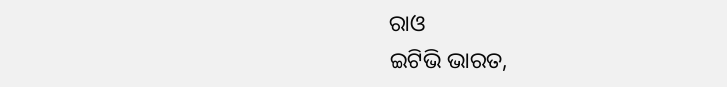ରାଓ
ଇଟିଭି ଭାରତ,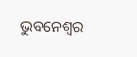ଭୁବନେଶ୍ୱର